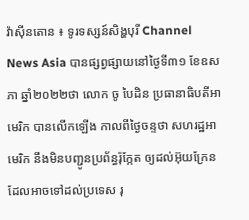វ៉ាស៊ីនតោន ៖ ទូរទស្សន៍សិង្ហបុរី Channel News Asia បានផ្សព្វផ្សាយនៅថ្ងៃទី៣១ ខែឧសភា ឆ្នាំ២០២២ថា លោក ចូ បៃដិន ប្រធានាធិបតីអាមេរិក បានលើកឡើង កាលពីថ្ងៃចន្ទថា សហរដ្ឋអាមេរិក នឹងមិនបញ្ជូនប្រព័ន្ធរ៉ុក្កែត ឲ្យដល់អ៊ុយក្រែន ដែលអាចទៅដល់ប្រទេស រុ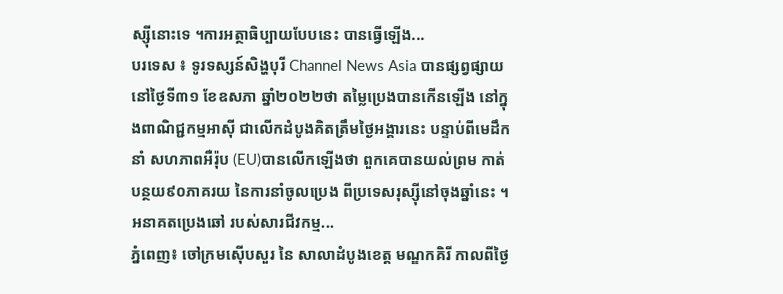ស្ស៊ីនោះទេ ។ការអត្ថាធិប្បាយបែបនេះ បានធ្វើឡើង...
បរទេស ៖ ទូរទស្សន៍សិង្ហបុរី Channel News Asia បានផ្សព្វផ្សាយនៅថ្ងៃទី៣១ ខែឧសភា ឆ្នាំ២០២២ថា តម្លៃប្រេងបានកើនឡើង នៅក្នុងពាណិជ្ជកម្មអាស៊ី ជាលើកដំបូងគិតត្រឹមថ្ងៃអង្គារនេះ បន្ទាប់ពីមេដឹកនាំ សហភាពអឺរ៉ុប (EU)បានលើកឡើងថា ពួកគេបានយល់ព្រម កាត់បន្ថយ៩០ភាគរយ នៃការនាំចូលប្រេង ពីប្រទេសរុស្ស៊ីនៅចុងឆ្នាំនេះ ។ អនាគតប្រេងឆៅ របស់សារជីវកម្ម...
ភ្នំពេញ៖ ចៅក្រមស៊ើបសួរ នៃ សាលាដំបូងខេត្ត មណ្ឌកគិរី កាលពីថ្ងៃ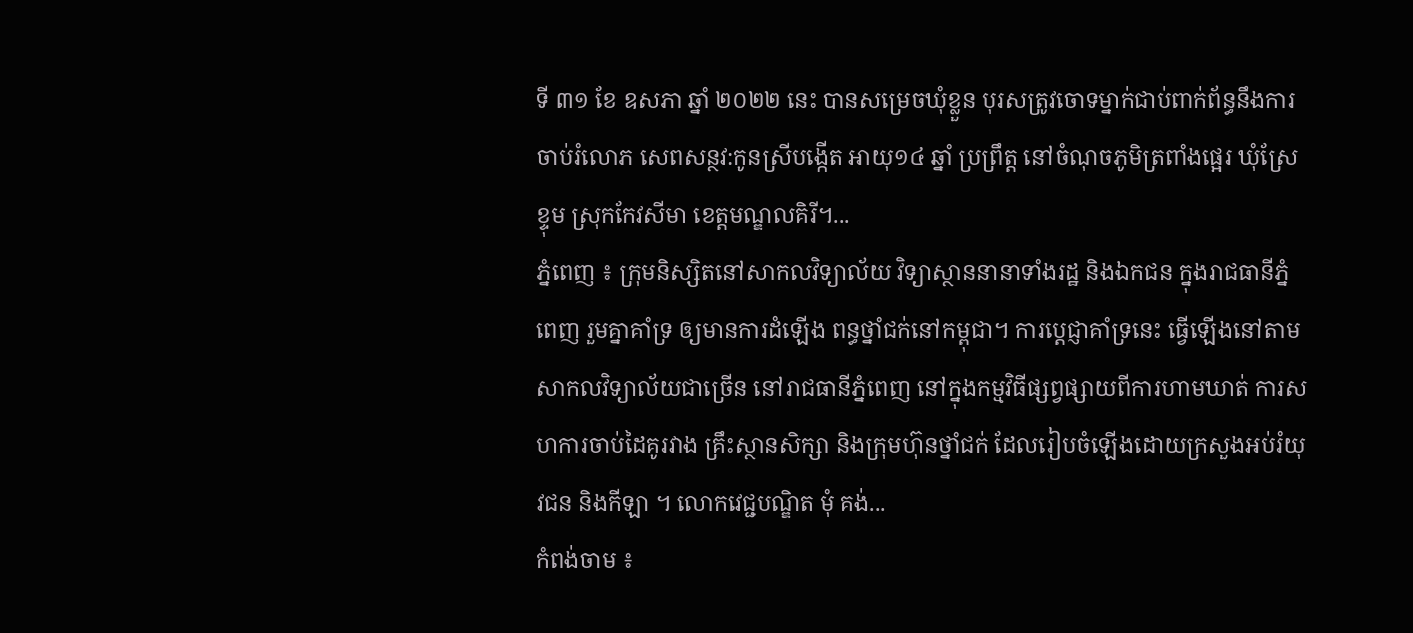ទី ៣១ ខែ ឧសភា ឆ្នាំ ២០២២ នេះ បានសម្រេចឃុំខ្លួន បុរសត្រូវចោទម្នាក់ជាប់ពាក់ព័ន្ធនឹងការចាប់រំលោភ សេពសន្ថវ:កូនស្រីបង្កើត អាយុ១៤ ឆ្នាំ ប្រព្រឹត្ត នៅចំណុចភូមិត្រពាំងផ្អេរ ឃុំស្រែខ្ទុម ស្រុកកែវសីមា ខេត្តមណ្ឌលគិរី។...
ភ្នំពេញ ៖ ក្រុមនិស្សិតនៅសាកលវិទ្យាល័យ វិទ្យាស្ថាននានាទាំងរដ្ឋ និងឯកជន ក្នុងរាជធានីភ្នំពេញ រួមគ្នាគាំទ្រ ឲ្យមានការដំឡើង ពន្ធថ្នាំជក់នៅកម្ពុជា។ ការប្ដេជ្ញាគាំទ្រនេះ ធ្វើឡើងនៅតាមសាកលវិទ្យាល័យជាច្រើន នៅរាជធានីភ្នំពេញ នៅក្នុងកម្មវិធីផ្សព្វផ្សាយពីការហាមឃាត់ ការសហការចាប់ដៃគូរវាង គ្រឹះស្ថានសិក្សា និងក្រុមហ៊ុនថ្នាំជក់ ដែលរៀបចំឡើងដោយក្រសួងអប់រំយុវជន និងកីឡា ។ លោកវេជ្ជបណ្ឌិត មុំ គង់...
កំពង់ចាម ៖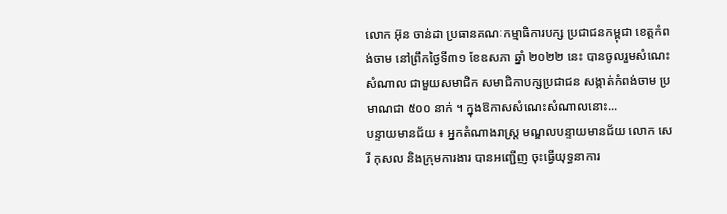លោក អ៊ុន ចាន់ដា ប្រធានគណៈកម្មាធិការបក្ស ប្រជាជនកម្ពុជា ខេត្តកំពង់ចាម នៅព្រឹកថ្ងៃទី៣១ ខែឧសភា ឆ្នាំ ២០២២ នេះ បានចូលរួមសំណេះសំណាល ជាមួយសមាជិក សមាជិកាបក្សប្រជាជន សង្កាត់កំពង់ចាម ប្រមាណជា ៥០០ នាក់ ។ ក្នុងឱកាសសំណេះសំណាលនោះ...
បន្ទាយមានជ័យ ៖ អ្នកតំណាងរាស្ត្រ មណ្ឌលបន្ទាយមានជ័យ លោក សេរី កុសល និងក្រុមការងារ បានអញ្ជើញ ចុះធ្វើយុទ្ធនាការ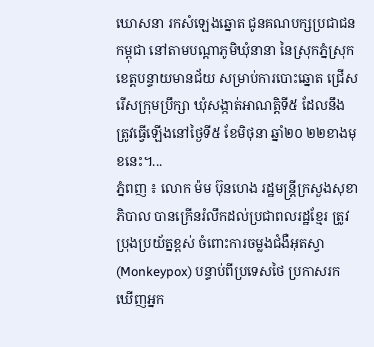ឃោសនា រកសំឡេងឆ្នោត ជូនគណបក្សប្រជាជនកម្ពុជា នៅតាមបណ្តាភូមិឃុំនានា នៃស្រុកភ្នំស្រុក ខេត្តបន្ទាយមានជ័យ សម្រាប់ការបោះឆ្នោត ជ្រើសរើសក្រុមប្រឹក្សា ឃុំសង្កាត់អាណត្តិទី៥ ដែលនឹងត្រូវធ្វើឡើងនៅថ្ងៃទី៥ ខែមិថុនា ឆ្នាំ២០ ២២ខាងមុខនេះ។...
ភ្នំពញ ៖ លោក ម៉ម ប៊ុនហេង រដ្ឋមន្ដ្រីក្រសួងសុខាភិបាល បានក្រើនរំលឹកដល់ប្រជាពលរដ្ឋខ្មែរ ត្រូវប្រុងប្រយ័ត្នខ្ពស់ ចំពោះការចម្លងជំងឺអុតស្វា (Monkeypox) បន្ទាប់ពីប្រទេសថៃ ប្រកាសរកឃើញអ្នក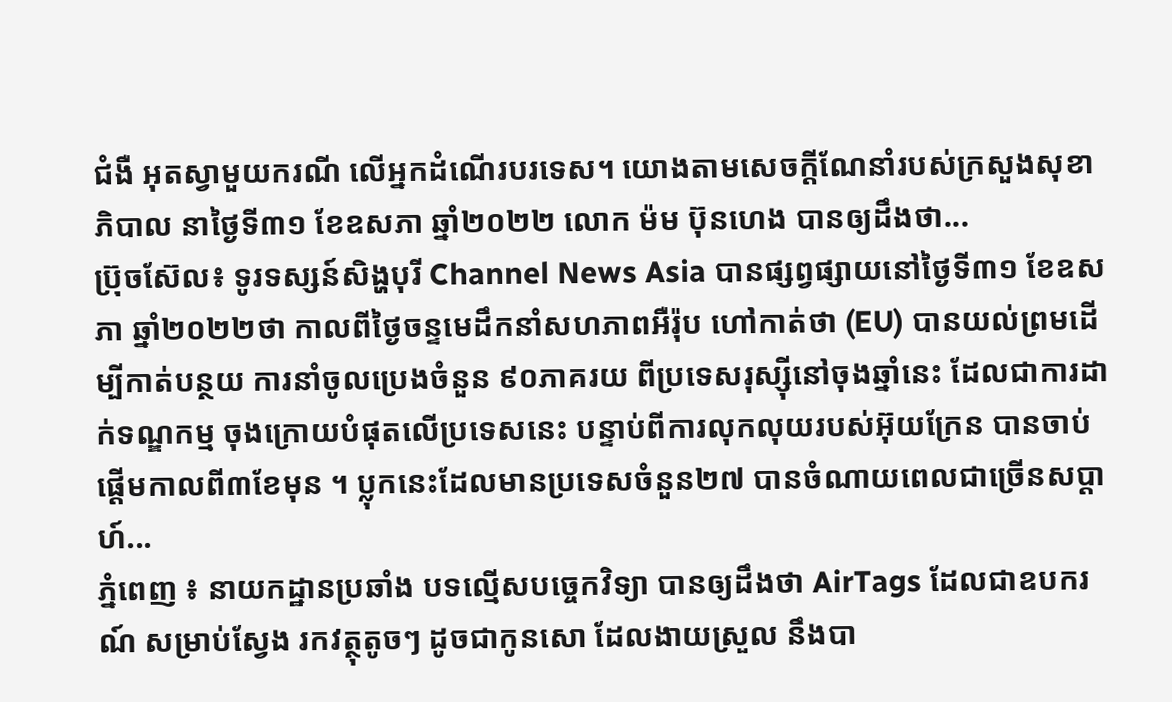ជំងឺ អុតស្វាមួយករណី លើអ្នកដំណើរបរទេស។ យោងតាមសេចក្ដីណែនាំរបស់ក្រសួងសុខាភិបាល នាថ្ងៃទី៣១ ខែឧសភា ឆ្នាំ២០២២ លោក ម៉ម ប៊ុនហេង បានឲ្យដឹងថា...
ប្រ៊ុចស៊ែល៖ ទូរទស្សន៍សិង្ហបុរី Channel News Asia បានផ្សព្វផ្សាយនៅថ្ងៃទី៣១ ខែឧសភា ឆ្នាំ២០២២ថា កាលពីថ្ងៃចន្ទមេដឹកនាំសហភាពអឺរ៉ុប ហៅកាត់ថា (EU) បានយល់ព្រមដើម្បីកាត់បន្ថយ ការនាំចូលប្រេងចំនួន ៩០ភាគរយ ពីប្រទេសរុស្ស៊ីនៅចុងឆ្នាំនេះ ដែលជាការដាក់ទណ្ឌកម្ម ចុងក្រោយបំផុតលើប្រទេសនេះ បន្ទាប់ពីការលុកលុយរបស់អ៊ុយក្រែន បានចាប់ផ្តើមកាលពី៣ខែមុន ។ ប្លុកនេះដែលមានប្រទេសចំនួន២៧ បានចំណាយពេលជាច្រើនសប្តាហ៍...
ភ្នំពេញ ៖ នាយកដ្ឋានប្រឆាំង បទល្មើសបច្ចេកវិទ្យា បានឲ្យដឹងថា AirTags ដែលជាឧបករណ៍ សម្រាប់ស្វែង រកវត្ថុតូចៗ ដូចជាកូនសោ ដែលងាយស្រួល នឹងបា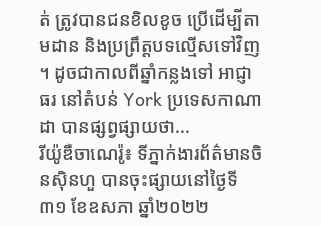ត់ ត្រូវបានជនខិលខូច ប្រើដើម្បីតាមដាន និងប្រព្រឹត្តបទល្មើសទៅវិញ ។ ដូចជាកាលពីឆ្នាំកន្លងទៅ អាជ្ញាធរ នៅតំបន់ York ប្រទេសកាណាដា បានផ្សព្វផ្សាយថា...
រីយ៉ូឌឺចាណេរ៉ូ៖ ទីភ្នាក់ងារព័ត៌មានចិនស៊ិនហួ បានចុះផ្សាយនៅថ្ងៃទី៣១ ខែឧសភា ឆ្នាំ២០២២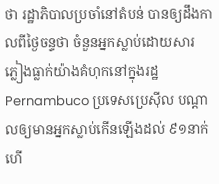ថា រដ្ឋាភិបាលប្រចាំនៅតំបន់ បានឲ្យដឹងកាលពីថ្ងៃចន្ទថា ចំនួនអ្នកស្លាប់ដោយសារ ភ្លៀងធ្លាក់យ៉ាងគំហុកនៅក្នុងរដ្ឋ Pernambuco ប្រទេសប្រេស៊ីល បណ្តាលឲ្យមានអ្នកស្លាប់កើនឡើងដល់ ៩១នាក់ហើ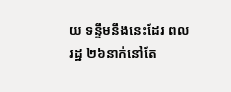យ ទន្ទឹមនឹងនេះដែរ ពលរដ្ឋ ២៦នាក់នៅតែ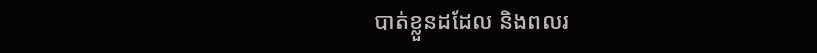បាត់ខ្លួនដដែល និងពលរ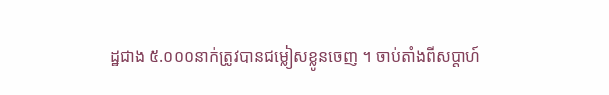ដ្ឋជាង ៥.០០០នាក់ត្រូវបានជម្លៀសខ្លូនចេញ ។ ចាប់តាំងពីសប្តាហ៍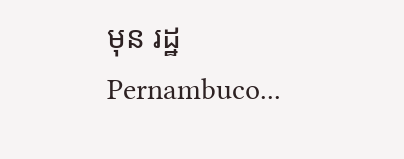មុន រដ្ឋ Pernambuco...